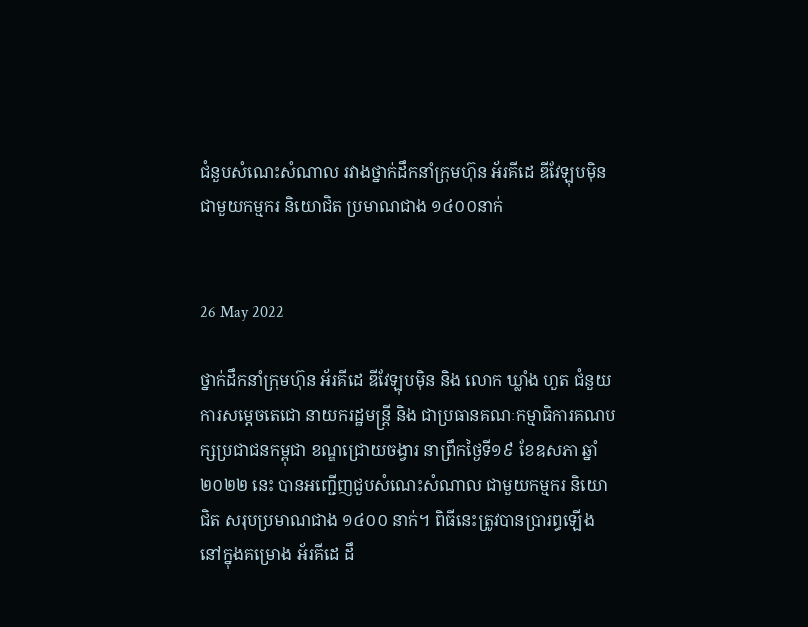ជំនួបសំណេះសំណាល រវាងថ្នាក់ដឹកនាំក្រុមហ៊ុន អ័រគីដេ ឌីវែឡុបម៉ិន ជាមួយកម្មករ និយោជិត ប្រមាណជាង ១៤០០នាក់


26 May 2022

ថ្នាក់ដឹកនាំក្រុមហ៊ុន អ័រគីដេ ឌីវែឡុបម៉ិន និង លោក ឃ្លាំង ហួត ជំនួយការសម្តេចតេជោ នាយករដ្ឋមន្រ្តី និង ជាប្រធានគណៈកម្មាធិការគណបក្សប្រជាជនកម្ពុជា ខណ្ឌជ្រោយចង្វារ នាព្រឹកថ្ងៃទី១៩ ខែឧសភា ឆ្នាំ២០២២ នេះ បានអញ្ជើញជួបសំណេះសំណាល ជាមួយកម្មករ និយោជិត សរុបប្រមាណជាង ១៤០០ នាក់។ ពិធីនេះត្រូវបានប្រារព្ធឡើងនៅក្នុងគម្រោង អ័រគីដេ ដឹ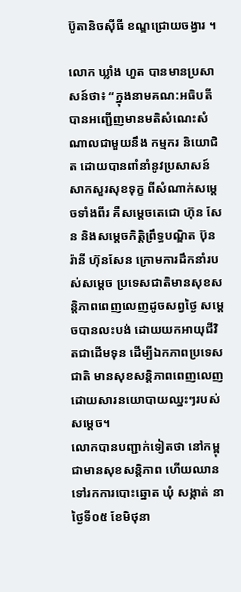ប៊ូតានិចស៊ីធី ខណ្ឌជ្រោយចង្វារ ។

លោក ឃ្លាំង ហួត បានមានប្រសាសន៍ថា៖ “ក្នុងនាមគណ:អធិបតី បានអញ្ជើញមានមតិសំណេះសំណាលជាមួយនឹង កម្មករ និយោជិត ដោយបានពាំនាំនូវប្រសាសន៍សាកសួរសុខទុក្ខ ពីសំណាក់សម្តេចទាំងពីរ គឺសម្តេចតេជោ ហ៊ុន សែន និងសម្តេចកិត្តិព្រឹទ្ធបណ្ឌិត ប៊ុន រ៉ានី ហ៊ុនសែន ក្រោមការដឹកនាំរបស់សម្តេច ប្រទេសជាតិមានសុខសន្តិភាពពេញលេញដូចសព្វថ្ងៃ សម្តេចបានលះបង់ ដោយយកអាយុជីវិតជាដើមទុន ដើម្បីឯកភាពប្រទេសជាតិ មានសុខសន្តិភាពពេញលេញ ដោយសារនយោបាយឈ្នះៗរបស់សម្តេច។
លោកបានបញ្ជាក់ទៀតថា នៅកម្ពុជាមានសុខសន្តិភាព ហើយឈានទៅរកការបោះឆ្នោត ឃុំ សង្កាត់ នាថ្ងៃទី០៥ ខែមិថុនា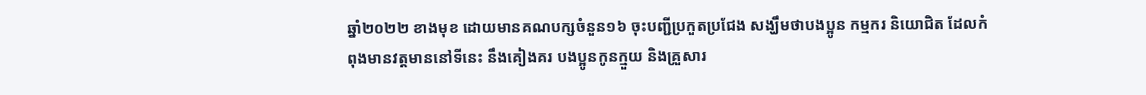ឆ្នាំ២០២២ ខាងមុខ ដោយមានគណបក្សចំនួន១៦ ចុះបញ្ជីប្រកួតប្រជែង សង្ឃឹមថាបងប្អូន កម្មករ និយោជិត ដែលកំពុងមានវត្តមាននៅទីនេះ នឹងគៀងគរ បងប្អូនកូនក្មួយ និងគ្រួសារ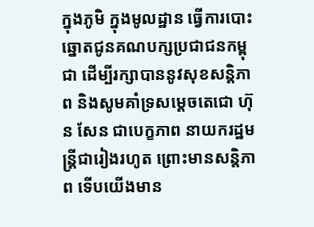ក្នុងភូមិ ក្នុងមូលដ្ឋាន ធ្វើការបោះឆ្នោតជូនគណបក្សប្រជាជនកម្ពុជា ដើម្បីរក្សាបាននូវសុខសន្តិភាព និងសូមគាំទ្រសម្តេចតេជោ ហ៊ុន សែន ជាបេក្ខភាព នាយករដ្ឋមន្ត្រីជារៀងរហូត ព្រោះមានសន្តិភាព ទើបយើងមាន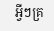អ្វីៗគ្រ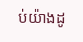ប់យ៉ាងដូ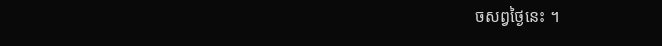ចសព្វថ្ងៃនេះ ។